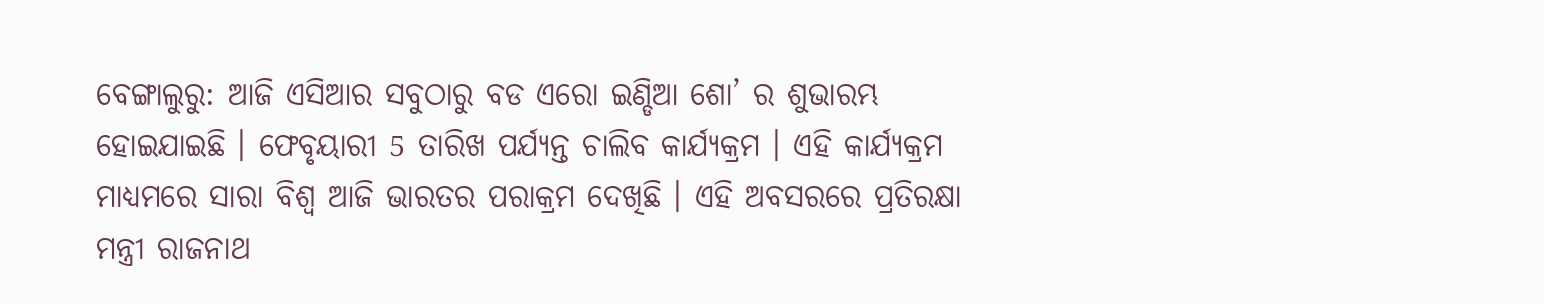ବେଙ୍ଗାଲୁରୁ: ଆଜି ଏସିଆର ସବୁଠାରୁ ବଡ ଏରୋ ଇଣ୍ଡିଆ ଶୋ’ ର ଶୁଭାରମ୍ଭ ହୋଇଯାଇଛି । ଫେବୃୟାରୀ 5 ତାରିଖ ପର୍ଯ୍ୟନ୍ତ ଚାଲିବ କାର୍ଯ୍ୟକ୍ରମ । ଏହି କାର୍ଯ୍ୟକ୍ରମ ମାଧ୍ୟମରେ ସାରା ବିଶ୍ବ ଆଜି ଭାରତର ପରାକ୍ରମ ଦେଖିଛି । ଏହି ଅବସରରେ ପ୍ରତିରକ୍ଷା ମନ୍ତ୍ରୀ ରାଜନାଥ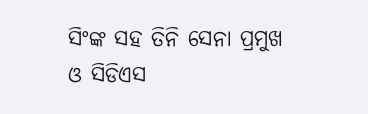ସିଂଙ୍କ ସହ ତିନି ସେନା ପ୍ରମୁଖ ଓ ସିଡିଏସ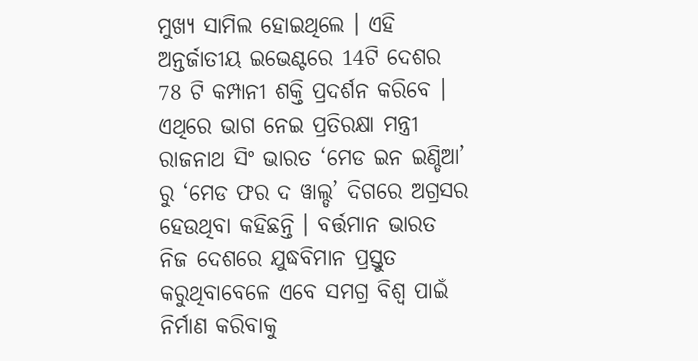ମୁଖ୍ୟ ସାମିଲ ହୋଇଥିଲେ । ଏହି ଅନ୍ତର୍ଜାତୀୟ ଇଭେଣ୍ଟରେ 14ଟି ଦେଶର 78 ଟି କମ୍ପାନୀ ଶକ୍ତି ପ୍ରଦର୍ଶନ କରିବେ ।
ଏଥିରେ ଭାଗ ନେଇ ପ୍ରତିରକ୍ଷା ମନ୍ତ୍ରୀ ରାଜନାଥ ସିଂ ଭାରତ ‘ମେଡ ଇନ ଇଣ୍ଡିଆ’ ରୁ ‘ମେଡ ଫର ଦ ୱାଲ୍ଡ’ ଦିଗରେ ଅଗ୍ରସର ହେଉଥିବା କହିଛନ୍ତି । ବର୍ତ୍ତମାନ ଭାରତ ନିଜ ଦେଶରେ ଯୁଦ୍ଧବିମାନ ପ୍ରସ୍ତୁତ କରୁଥିବାବେଳେ ଏବେ ସମଗ୍ର ବିଶ୍ବ ପାଇଁ ନିର୍ମାଣ କରିବାକୁ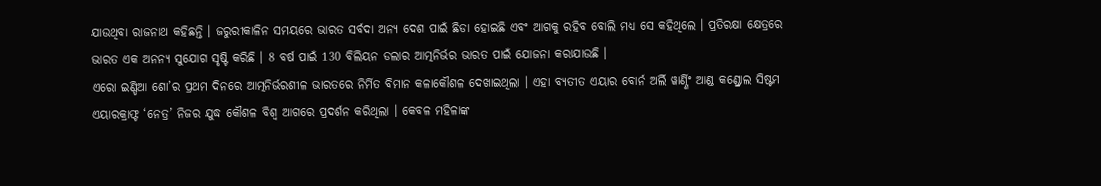ଯାଉଥିବା ରାଜନାଥ କହିଛନ୍ତି । ଜରୁରୀକାଳିନ ସମୟରେ ଭାରତ ସର୍ବଦା ଅନ୍ୟ ଦେଶ ପାଇଁ ଛିଡା ହୋଇଛି ଏବଂ ଆଗକୁ ରହିବ ବୋଲି ମଧ୍ୟ ସେ କହିଥିଲେ । ପ୍ରତିରକ୍ଷା କ୍ଷେତ୍ରରେ ଭାରତ ଏକ ଅନନ୍ୟ ସୁଯୋଗ ସୃଷ୍ଟି କରିଛି । 8 ବର୍ଷ ପାଇଁ 130 ବିଲିୟନ ଡଲାର ଆତ୍ମନିର୍ଭର ଭାରତ ପାଇଁ ଯୋଜନା କରାଯାଉଛି ।
ଏରୋ ଇଣ୍ଡିଆ ଶୋ’ର ପ୍ରଥମ ଦିନରେ ଆତ୍ମନିର୍ଭରଶୀଳ ଭାରତରେ ନିର୍ମିତ ବିମାନ କଳାକୌଶଳ ଦେଖାଇଥିଲା । ଏହା ବ୍ୟତୀତ ଏୟାର ବୋର୍ନ ଅର୍ଲି ୱାର୍ଣ୍ଣିଂ ଆଣ୍ଡ କଣ୍ଡ୍ରୋଲ ସିଷ୍ଟମ ଏୟାରକ୍ରାଫ୍ଟ ‘ନେତ୍ର’ ନିଜର ଯୁଦ୍ଧ କୌଶଳ ବିଶ୍ବ ଆଗରେ ପ୍ରଦର୍ଶନ କରିଥିଲା । କେବଳ ମହିଳାଙ୍କ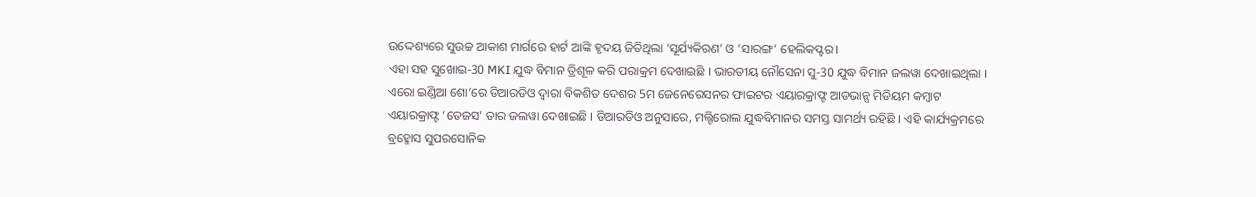ଉଦ୍ଦେଶ୍ୟରେ ସୁଉଚ୍ଚ ଆକାଶ ମାର୍ଗରେ ହାର୍ଟ ଆଙ୍କି ହୃଦୟ ଜିତିଥିଲା ‘ସୂର୍ଯ୍ୟକିରଣ’ ଓ ‘ସାରଙ୍ଗ’ ହେଲିକପ୍ଟର।
ଏହା ସହ ସୁଖୋଇ-30 MKI ଯୁଦ୍ଧ ବିମାନ ତ୍ରିଶୂଳ କରି ପରାକ୍ରମ ଦେଖାଇଛି । ଭାରତୀୟ ନୌସେନା ସୁ-30 ଯୁଦ୍ଧ ବିମାନ ଜଲୱା ଦେଖାଇଥିଲା । ଏରୋ ଇଣ୍ଡିଆ ଶୋ’ରେ ଡିଆରଡିଓ ଦ୍ବାରା ବିକଶିତ ଦେଶର 5ମ ଜେନେରେସନର ଫାଇଟର ଏୟାରକ୍ରାଫ୍ଟ ଆଡଭାନ୍ସ ମିଡିୟମ କମ୍ବାଟ ଏୟାରକ୍ରାଫ୍ଟ ‘ତେଜସ’ ତାର ଜଲୱା ଦେଖାଇଛି । ଡିଆରଡିଓ ଅନୁସାରେ, ମଲ୍ଟିରୋଲ ଯୁଦ୍ଧବିମାନର ସମସ୍ତ ସାମର୍ଥ୍ୟ ରହିଛି । ଏହି କାର୍ଯ୍ୟକ୍ରମରେ ବ୍ରହ୍ମୋସ ସୁପରସୋନିକ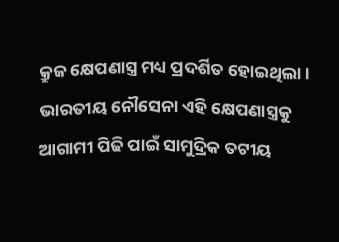କ୍ରୁଜ କ୍ଷେପଣାସ୍ତ୍ର ମଧ୍ୟ ପ୍ରଦର୍ଶିତ ହୋଇଥିଲା । ଭାରତୀୟ ନୌସେନା ଏହି କ୍ଷେପଣାସ୍ତ୍ରକୁ ଆଗାମୀ ପିଢି ପାଇଁ ସାମୁଦ୍ରିକ ତଟୀୟ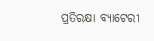ପ୍ରତିରକ୍ଷା ବ୍ୟାଟେରୀ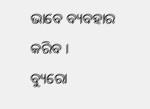ଭାବେ ବ୍ୟବହାର କରିବ ।
ବ୍ୟୁରୋ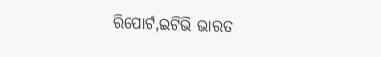ରିପୋର୍ଟ,ଇଟିଭି ଭାରତ